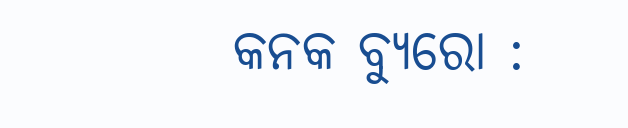କନକ ବ୍ୟୁରୋ :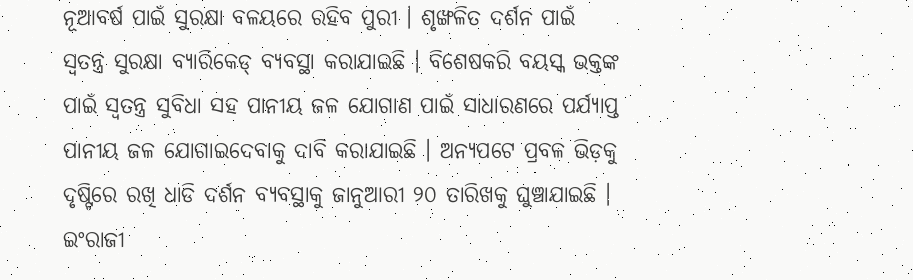ନୂଆବର୍ଷ ପାଇଁ ସୁରକ୍ଷା ବଳୟରେ ରହିବ ପୁରୀ । ଶୃଙ୍ଖଳିତ ଦର୍ଶନ ପାଇଁ ସ୍ବତନ୍ତ୍ର ସୁରକ୍ଷା ବ୍ୟାରିକେଡ୍ ବ୍ୟବସ୍ଥା କରାଯାଇଛି । ବିଶେଷକରି ବୟସ୍କ ଭକ୍ତଙ୍କ ପାଇଁ ସ୍ବତନ୍ତ୍ର ସୁବିଧା ସହ ପାନୀୟ ଜଳ ଯୋଗାଣ ପାଇଁ ସାଧାରଣରେ ପର୍ଯ୍ୟାପ୍ତ ପାନୀୟ ଜଳ ଯୋଗାଇଦେବାକୁ ଦାବି କରାଯାଇଛି । ଅନ୍ୟପଟେ ପ୍ରବଳ ଭିଡ଼କୁ ଦୃଷ୍ଟିରେ ରଖି ଧାଡି ଦର୍ଶନ ବ୍ୟବସ୍ଥାକୁ ଜାନୁଆରୀ ୨୦ ତାରିଖକୁ ଘୁଞ୍ଚାଯାଇଛି ।
ଇଂରାଜୀ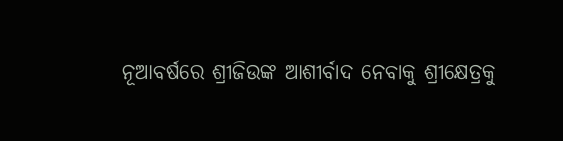ନୂଆବର୍ଷରେ ଶ୍ରୀଜିଉଙ୍କ ଆଶୀର୍ବାଦ ନେବାକୁ ଶ୍ରୀକ୍ଷେତ୍ରକୁ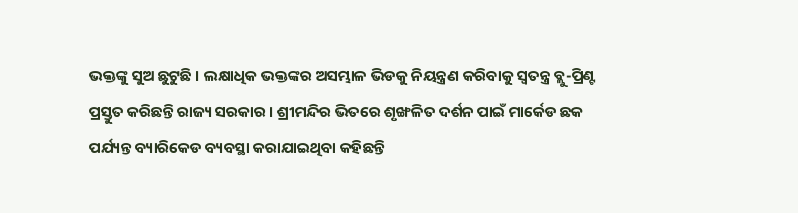ଭକ୍ତଙ୍କୁ ସୁଅ ଛୁଟୁଛି । ଲକ୍ଷାଧିକ ଭକ୍ତଙ୍କର ଅସମ୍ଭାଳ ଭିଡକୁ ନିୟନ୍ତ୍ରଣ କରିବାକୁ ସ୍ବତନ୍ତ୍ର ବ୍ଲୁ-ପ୍ରିଣ୍ଟ ପ୍ରସ୍ତୁତ କରିଛନ୍ତି ରାଜ୍ୟ ସରକାର । ଶ୍ରୀମନ୍ଦିର ଭିତରେ ଶୃଙ୍ଖଳିତ ଦର୍ଶନ ପାଇଁ ମାର୍କେଡ ଛକ ପର୍ଯ୍ୟନ୍ତ ବ୍ୟାରିକେଡ ବ୍ୟବସ୍ଥା କରାଯାଇଥିବା କହିଛନ୍ତି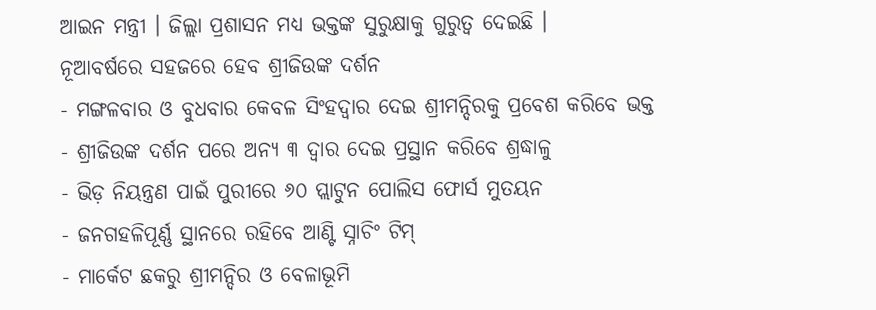ଆଇନ ମନ୍ତ୍ରୀ । ଜିଲ୍ଲା ପ୍ରଶାସନ ମଧ୍ୟ ଭକ୍ତଙ୍କ ସୁରୁକ୍ଷାକୁ ଗୁରୁତ୍ବ ଦେଇଛି ।
ନୂଆବର୍ଷରେ ସହଜରେ ହେବ ଶ୍ରୀଜିଉଙ୍କ ଦର୍ଶନ
- ମଙ୍ଗଳବାର ଓ ବୁଧବାର କେବଳ ସିଂହଦ୍ବାର ଦେଇ ଶ୍ରୀମନ୍ଦିରକୁ ପ୍ରବେଶ କରିବେ ଭକ୍ତ
- ଶ୍ରୀଜିଉଙ୍କ ଦର୍ଶନ ପରେ ଅନ୍ୟ ୩ ଦ୍ବାର ଦେଇ ପ୍ରସ୍ଥାନ କରିବେ ଶ୍ରଦ୍ଧାଳୁ
- ଭିଡ଼ ନିୟନ୍ତ୍ରଣ ପାଇଁ ପୁରୀରେ ୬୦ ପ୍ଲାଟୁନ ପୋଲିସ ଫୋର୍ସ ମୁତୟନ
- ଜନଗହଳିପୂର୍ଣ୍ଣ ସ୍ଥାନରେ ରହିବେ ଆଣ୍ଟି ସ୍ନାଚିଂ ଟିମ୍
- ମାର୍କେଟ ଛକରୁ ଶ୍ରୀମନ୍ଦିର ଓ ବେଳାଭୂମି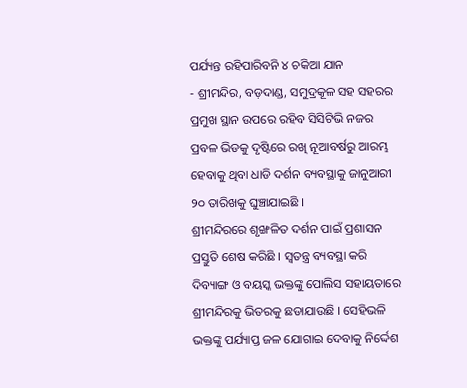ପର୍ଯ୍ୟନ୍ତ ରହିପାରିବନି ୪ ଚକିଆ ଯାନ
- ଶ୍ରୀମନ୍ଦିର, ବଡ଼ଦାଣ୍ଡ, ସମୁଦ୍ରକୂଳ ସହ ସହରର ପ୍ରମୁଖ ସ୍ଥାନ ଉପରେ ରହିବ ସିସିଟିଭି ନଜର
ପ୍ରବଳ ଭିଡକୁ ଦୃଷ୍ଟିରେ ରଖି ନୂଆବର୍ଷରୁ ଆରମ୍ଭ ହେବାକୁ ଥିବା ଧାଡି ଦର୍ଶନ ବ୍ୟବସ୍ଥାକୁ ଜାନୁଆରୀ ୨୦ ତାରିଖକୁ ଘୁଞ୍ଚାଯାଇଛି ।
ଶ୍ରୀମନ୍ଦିରରେ ଶୃଙ୍ଖଳିତ ଦର୍ଶନ ପାଇଁ ପ୍ରଶାସନ ପ୍ରସ୍ତୁତି ଶେଷ କରିଛି । ସ୍ବତନ୍ତ୍ର ବ୍ୟବସ୍ଥା କରି ଦିବ୍ୟାଙ୍ଗ ଓ ବୟସ୍କ ଭକ୍ତଙ୍କୁ ପୋଲିସ ସହାୟତାରେ ଶ୍ରୀମନ୍ଦିରକୁ ଭିତରକୁ ଛଡାଯାଉଛି । ସେହିଭଳି ଭକ୍ତଙ୍କୁ ପର୍ଯ୍ୟାପ୍ତ ଜଳ ଯୋଗାଇ ଦେବାକୁ ନିର୍ଦ୍ଦେଶ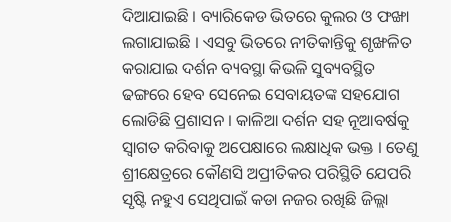ଦିଆଯାଇଛି । ବ୍ୟାରିକେଡ ଭିତରେ କୁଲର ଓ ଫଙ୍ଖା ଲଗାଯାଇଛି । ଏସବୁ ଭିତରେ ନୀତିକାନ୍ତିକୁ ଶୃଙ୍ଖଳିତ କରାଯାଇ ଦର୍ଶନ ବ୍ୟବସ୍ଥା କିଭଳି ସୁବ୍ୟବସ୍ଥିତ ଢଙ୍ଗରେ ହେବ ସେନେଇ ସେବାୟତଙ୍କ ସହଯୋଗ ଲୋଡିଛି ପ୍ରଶାସନ । କାଳିଆ ଦର୍ଶନ ସହ ନୂଆବର୍ଷକୁ ସ୍ବାଗତ କରିବାକୁ ଅପେକ୍ଷାରେ ଲକ୍ଷାଧିକ ଭକ୍ତ । ତେଣୁ ଶ୍ରୀକ୍ଷେତ୍ରରେ କୌଣସି ଅପ୍ରୀତିକର ପରିସ୍ଥିତି ଯେପରି ସୃଷ୍ଟି ନହୁଏ ସେଥିପାଇଁ କଡା ନଜର ରଖିଛି ଜିଲ୍ଲା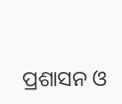ପ୍ରଶାସନ ଓ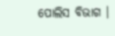ପୋଲିସ ବିଭାଗ ।